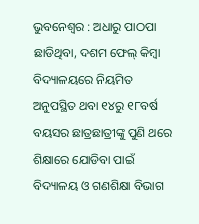ଭୁବନେଶ୍ୱର : ଅଧାରୁ ପାଠପା ଛାଡିଥିବା, ଦଶମ ଫେଲ୍ କିମ୍ବା ବିଦ୍ୟାଳୟରେ ନିୟମିତ ଅନୁପସ୍ଥିତ ଥବା ୧୪ରୁ ୧୮ବର୍ଷ ବୟସର ଛାତ୍ରଛାତ୍ରୀଙ୍କୁ ପୁଣି ଥରେ ଶିକ୍ଷାରେ ଯୋଡିବା ପାଇଁ ବିଦ୍ୟାଳୟ ଓ ଗଣଶିକ୍ଷା ବିଭାଗ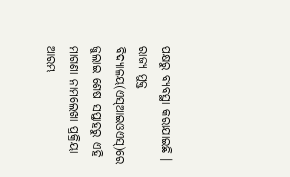ପକ୍ଷରୁ ବ୍ୟବସ୍ଥା କରାଯାଇଛି । ରାଜ୍ୟ ମୁକ୍ତ ବିଦ୍ୟାଳୟ(ଏସ୍ଆଇଓଏସ୍)ରେ ଜୁଲାଇ ଶେଷ ସପ୍ତାହରୁ ଏହି ମାଗଣା ନାମଲେଖା ପ୍ରକ୍ରିୟା ଆରମ୍ଭ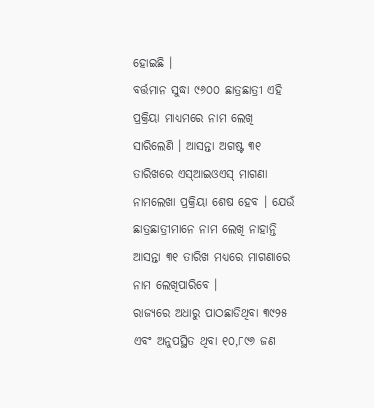ହୋଇଛି ।
ବର୍ତ୍ତମାନ ସୁଦ୍ଧା ୯୬୦୦ ଛାତ୍ରଛାତ୍ରୀ ଏହି ପ୍ରକ୍ରିୟା ମାଧ୍ୟମରେ ନାମ ଲେଖି ସାରିଲେଣି । ଆସନ୍ତା ଅଗଷ୍ଟ ୩୧ ତାରିଖରେ ଏସ୍ଆଇଓଏସ୍ ମାଗଣା ନାମଲେଖା ପ୍ରକ୍ରିୟା ଶେଷ ହେବ । ଯେଉଁ ଛାତ୍ରଛାତ୍ରୀମାନେ ନାମ ଲେଖି ନାହାନ୍ତି ଆସନ୍ତା ୩୧ ତାରିଖ ମଧ୍ୟରେ ମାଗଣାରେ ନାମ ଲେଖିପାରିବେ ।
ରାଜ୍ୟରେ ଅଧାରୁ ପାଠଛାଡିଥିବା ୩୯୨୫ ଏବଂ ଅନୁପସ୍ଥିତ ଥିବା ୧୦,୮୯୬ ଜଣ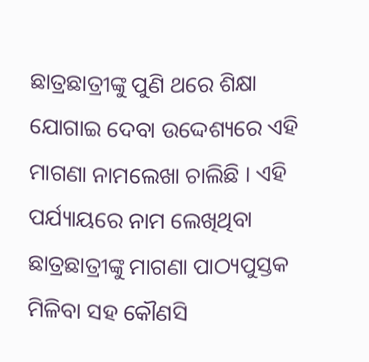ଛାତ୍ରଛାତ୍ରୀଙ୍କୁ ପୁଣି ଥରେ ଶିକ୍ଷା ଯୋଗାଇ ଦେବା ଉଦ୍ଦେଶ୍ୟରେ ଏହି ମାଗଣା ନାମଲେଖା ଚାଲିଛି । ଏହି ପର୍ଯ୍ୟାୟରେ ନାମ ଲେଖିଥିବା ଛାତ୍ରଛାତ୍ରୀଙ୍କୁ ମାଗଣା ପାଠ୍ୟପୁସ୍ତକ ମିଳିବା ସହ କୌଣସି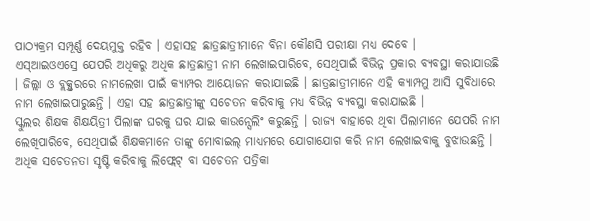ପାଠ୍ୟକ୍ରମ ସମ୍ପୂର୍ଣ୍ଣ ଦେୟମୁକ୍ତ ରହିବ । ଏହାସହ ଛାତ୍ରଛାତ୍ରୀମାନେ ବିନା କୌଣସି ପରୀକ୍ଷା ମଧ୍ୟ ଦେବେ ।
ଏସ୍ଆଇଓଏସ୍ରେ ଯେପରି ଅଧିକରୁ ଅଧିକ ଛାତ୍ରଛାତ୍ରୀ ନାମ ଲେଖାଇପାରିବେ, ସେଥିପାଇଁ ବିଭିନ୍ନ ପ୍ରକାର ବ୍ୟବସ୍ଥା କରାଯାଉଛି । ଜିଲ୍ଲା ଓ ବ୍ଲକ୍ସ୍ତରରେ ନାମଲେଖା ପାଇଁ କ୍ୟାମ୍ପର ଆୟୋଜନ କରାଯାଇଛି । ଛାତ୍ରଛାତ୍ରୀମାନେ ଏହି କ୍ୟାମ୍ପମୁ ଆସି ସୁବିଧାରେ ନାମ ଲେଖାଇପାରୁଛନ୍ତି । ଏହା ସହ ଛାତ୍ରଛାତ୍ରୀଙ୍କୁ ସଚେତନ କରିବାକୁ ମଧ୍ୟ ବିଭିନ୍ନ ବ୍ୟବସ୍ଥା କରାଯାଇଛି ।
ସ୍କୁଲର ଶିକ୍ଷକ ଶିକ୍ଷୟିତ୍ରୀ ପିଲାଙ୍କ ଘରକୁ ଘର ଯାଇ କାଉନ୍ସେଲିଂ କରୁଛନ୍ତି । ରାଜ୍ୟ ବାହାରେ ଥିବା ପିଲାମାନେ ଯେପରି ନାମ ଲେଖିପାରିବେ, ସେଥିପାଇଁ ଶିକ୍ଷକମାନେ ତାଙ୍କୁ ମୋବାଇଲ୍ ମାଧ୍ୟମରେ ଯୋଗାଯୋଗ କରି ନାମ ଲେଖାଇବାକୁ ବୁଝାଉଛନ୍ତି । ଅଧିକ ସଚେତନତା ସୃଷ୍ଟି କରିବାକୁ ଲିଫ୍ଲେଟ୍ ବା ସଚେତନ ପତ୍ରିକା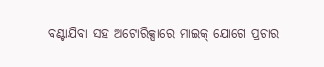ବଣ୍ଟାଯିବା ସହ ଅଟୋରିକ୍ସାରେ ମାଇକ୍ ଯୋଗେ ପ୍ରଚାର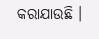କରାଯାଉଛି ।